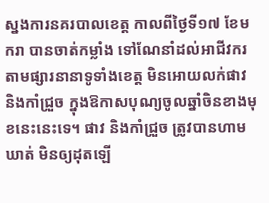ស្នងការនគរបាលខេត្ត កាលពីថ្ងៃទី១៧ ខែមករា បានចាត់កម្លាំង ទៅណែនាំដល់អាជីវករ តាមផ្សារនានាទូទាំងខេត្ត មិនអោយលក់ផាវ និងកាំជ្រួច ក្នុងឱកាសបុណ្យចូលឆ្នាំចិនខាងមុខនេះនេះទេ។ ផាវ និងកាំជ្រួច ត្រូវបានហាមឃាត់ មិនឲ្យដុតឡើ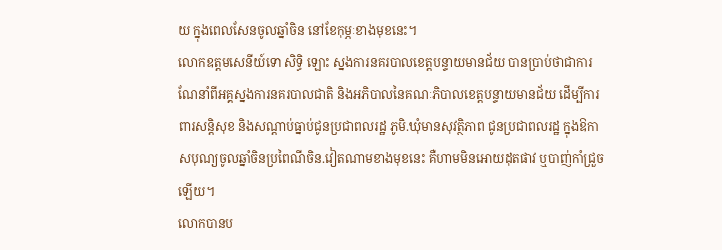យ ក្នុងពេលសែនចូលឆ្នាំចិន នៅខែកុម្ភៈខាងមុខនេះ។
លោកឧត្តមសេនីយ៍ទោ សិទ្ធិ ឡោះ ស្នងការនគរបាលខេត្តបន្ទាយមានជ័យ បានប្រាប់ថាជាការណែនាំពីអគ្គស្នងការនគរបាលជាតិ និងអភិបាលនៃគណៈភិបាលខេត្តបន្ទាយមានជ័យ ដើម្បីការពារសន្តិសុខ និងសណ្តាប់ធ្នាប់ជូនប្រជាពលរដ្ឋ ភូមិ.ឃុំមានសុវត្ថិភាព ជូនប្រជាពលរដ្ឋ ក្នុងឱកាសបុណ្យចូលឆ្នាំចិនប្រពៃណីចិន.វៀតណាមខាងមុខនេះ គឺហាមមិនអោយដុតផាវ ឬបាញ់កាំជ្រួចឡើយ។
លោកបានប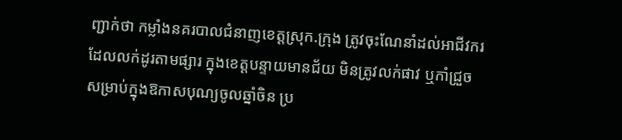ញ្ជាក់ថា កម្លាំងនគរបាលជំនាញខេត្តស្រុក.ក្រុង ត្រូវចុះណែនាំដល់អាជីវករ ដែលលក់ដូរតាមផ្សារ ក្នុងខេត្តបន្ទាយមានជ័យ មិនត្រូវលក់ផាវ ឬកាំជ្រួច សម្រាប់ក្នុងឱកាសបុណ្យចូលឆ្នាំចិន ប្រ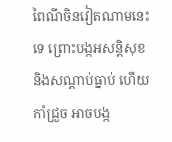ពៃណីចិនវៀតណាមនេះទេ ព្រោះបង្កអសន្តិសុខ និងសណ្តាប់ធ្នាប់ ហើយកាំជ្រួច អាចបង្ក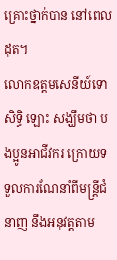គ្រោះថ្នាក់បាន នៅពេលដុត។
លោកឧត្តមសេនីយ៍ទោ សិទ្ធិ ឡោះ សង្ឃឹមថា បងប្អូនអាជីវករ ក្រោយទទួលការណែនាំពីមន្ត្រីជំនាញ នឹងអនុវត្តតាម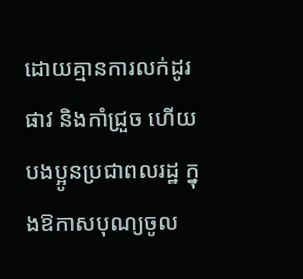ដោយគ្មានការលក់ដូរផាវ និងកាំជ្រួច ហើយបងប្អូនប្រជាពលរដ្ឋ ក្នុងឱកាសបុណ្យចូល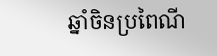ឆ្នាំចិនប្រពៃណី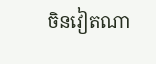ចិនវៀតណា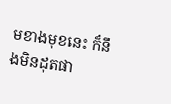មខាងមុខនេះ ក៏នឹងមិនដុតផា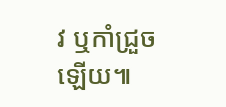វ ឬកាំជ្រួចឡើយ៕